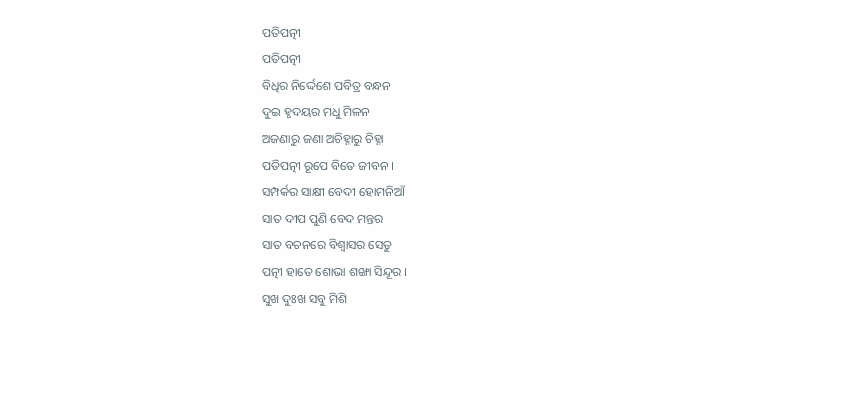ପତିପତ୍ନୀ
ପତିପତ୍ନୀ
ବିଧିର ନିର୍ଦ୍ଦେଶେ ପବିତ୍ର ବନ୍ଧନ
ଦୁଇ ହୃଦୟର ମଧୁ ମିଳନ
ଅଜଣାରୁ ଜଣା ଅଚିହ୍ନାରୁ ଚିହ୍ନା
ପତିପତ୍ନୀ ରୂପେ ବିତେ ଜୀବନ ।
ସମ୍ପର୍କର ସାକ୍ଷୀ ବେଦୀ ହୋମନିଆଁ
ସାତ ଦୀପ ପୁଣି ବେଦ ମନ୍ତର
ସାତ ବଚନରେ ବିଶ୍ୱାସର ସେତୁ
ପତ୍ନୀ ହାତେ ଶୋଭା ଶଙ୍ଖା ସିନ୍ଦୂର ।
ସୁଖ ଦୁଃଖ ସବୁ ମିଶି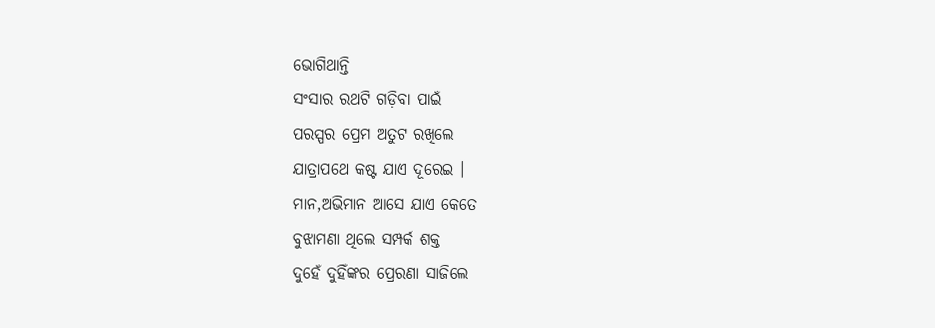ଭୋଗିଥାନ୍ତି
ସଂସାର ରଥଟି ଗଡ଼ିବା ପାଇଁ
ପରସ୍ପର ପ୍ରେମ ଅତୁଟ ରଖିଲେ
ଯାତ୍ରାପଥେ କଷ୍ଟ ଯାଏ ଦୂରେଇ ।
ମାନ,ଅଭିମାନ ଆସେ ଯାଏ କେତେ
ବୁଝାମଣା ଥିଲେ ସମ୍ପର୍କ ଶକ୍ତ
ଦୁହେଁ ଦୁହିଁଙ୍କର ପ୍ରେରଣା ସାଜିଲେ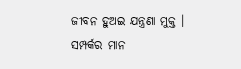ଜୀବନ ହୁଅଇ ଯନ୍ତ୍ରଣା ମୁକ୍ତ ।
ସମ୍ପର୍କର ମାନ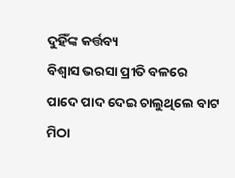ଦୁହିଁଙ୍କ କର୍ତ୍ତବ୍ୟ
ବିଶ୍ୱାସ ଭରସା ପ୍ରୀତି ବଳରେ
ପାଦେ ପାଦ ଦେଇ ଚାଲୁଥିଲେ ବାଟ
ମିଠା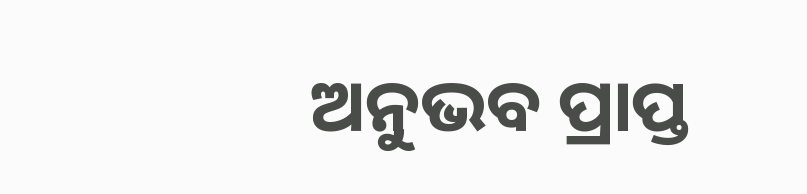ଅନୁଭବ ପ୍ରାପ୍ତ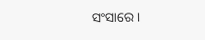ସଂସାରେ ।